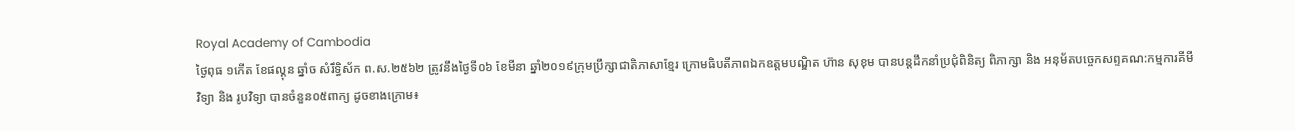Royal Academy of Cambodia
ថ្ងៃពុធ ១កេីត ខែផល្គុន ឆ្នាំច សំរឹទ្ធិស័ក ព.ស.២៥៦២ ត្រូវនឹងថ្ងៃទី០៦ ខែមីនា ឆ្នាំ២០១៩ក្រុមប្រឹក្សាជាតិភាសាខ្មែរ ក្រោមធិបតីភាពឯកឧត្តមបណ្ឌិត ហ៊ាន សុខុម បានបន្តដឹកនាំប្រជុំពិនិត្យ ពិភាក្សា និង អនុម័តបច្ចេកសព្ទគណ:កម្មការគីមីវិទ្យា និង រូបវិទ្យា បានចំនួន០៥ពាក្យ ដូចខាងក្រោម៖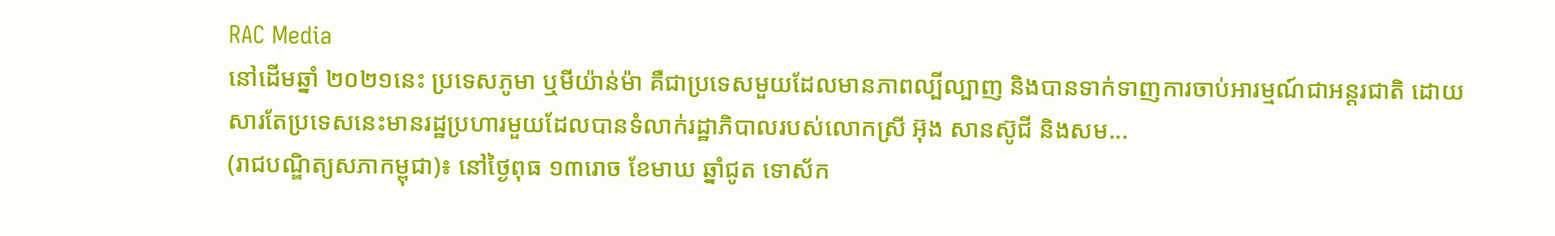RAC Media
នៅដើមឆ្នាំ ២០២១នេះ ប្រទេសភូមា ឬមីយ៉ាន់ម៉ា គឺជាប្រទេសមួយដែលមានភាពល្បីល្បាញ និងបានទាក់ទាញការចាប់អារម្មណ៍ជាអន្តរជាតិ ដោយសារតែប្រទេសនេះមានរដ្ឋប្រហារមួយដែលបានទំលាក់រដ្ឋាភិបាលរបស់លោកស្រី អ៊ុង សានស៊ូជី និងសម...
(រាជបណ្ឌិត្យសភាកម្ពុជា)៖ នៅថ្ងៃពុធ ១៣រោច ខែមាឃ ឆ្នាំជូត ទោស័ក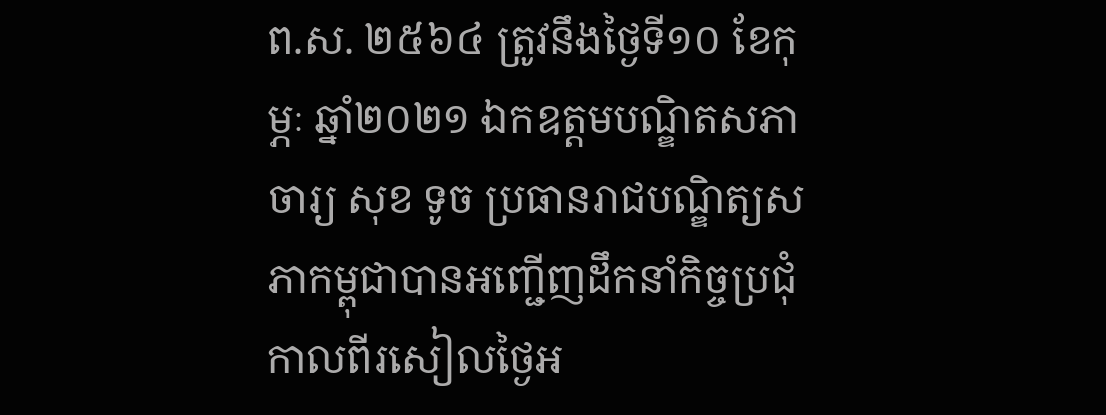ព.ស. ២៥៦៤ ត្រូវនឹងថ្ងៃទី១០ ខែកុម្ភៈ ឆ្នាំ២០២១ ឯកឧត្តមបណ្ឌិតសភាចារ្យ សុខ ទូច ប្រធានរាជបណ្ឌិត្យសភាកម្ពុជាបានអញ្ជើញដឹកនាំកិច្ចប្រជុំ
កាលពីរសៀលថ្ងៃអ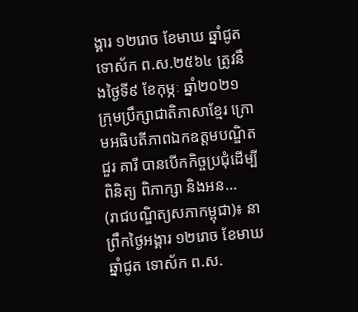ង្គារ ១២រោច ខែមាឃ ឆ្នាំជូត ទោស័ក ព.ស.២៥៦៤ ត្រូវនឹងថ្ងៃទី៩ ខែកុម្ភៈ ឆ្នាំ២០២១ ក្រុមប្រឹក្សាជាតិភាសាខ្មែរ ក្រោមអធិបតីភាពឯកឧត្តមបណ្ឌិត ជួរ គារី បានបើកកិច្ចប្រជុំដើម្បីពិនិត្យ ពិភាក្សា និងអន...
(រាជបណ្ឌិត្យសភាកម្ពុជា)៖ នាព្រឹកថ្ងៃអង្គារ ១២រោច ខែមាឃ ឆ្នាំជូត ទោស័ក ព.ស.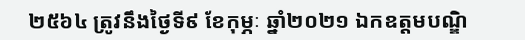២៥៦៤ ត្រូវនឹងថ្ងៃទី៩ ខែកុម្ភៈ ឆ្នាំ២០២១ ឯកឧត្តមបណ្ឌិ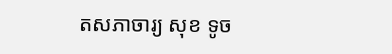តសភាចារ្យ សុខ ទូច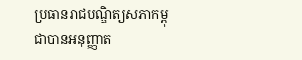ប្រធានរាជបណ្ឌិត្យសភាកម្ពុជាបានអនុញ្ញាត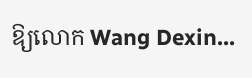ឱ្យលោក Wang Dexin...